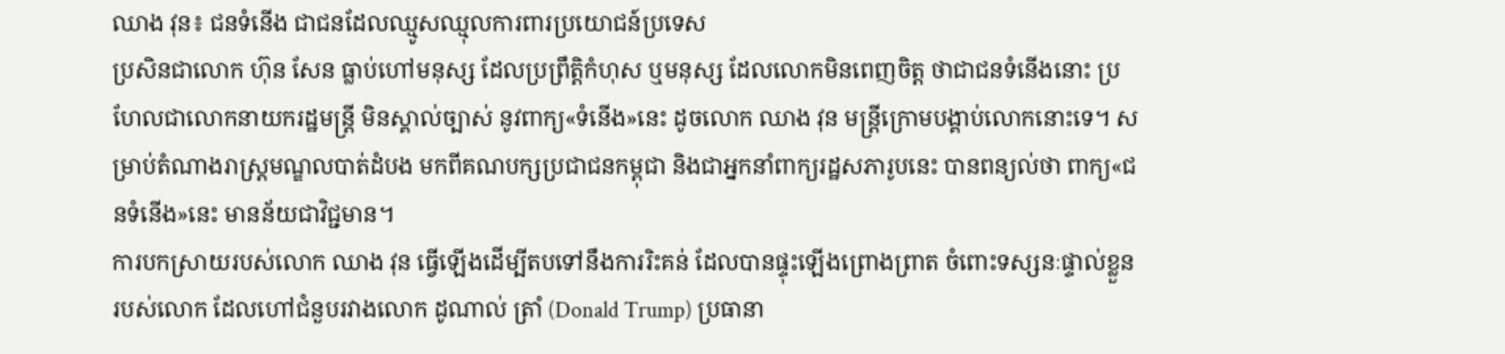ឈាង វុន៖ ជនទំនើង ជាជនដែលឈ្មូសឈ្មុលការពារប្រយោជន៍ប្រទេស
ប្រសិនជាលោក ហ៊ុន សែន ធ្លាប់ហៅមនុស្ស ដែលប្រព្រឹត្តិកំហុស ឬមនុស្ស ដែលលោកមិនពេញចិត្ត ថាជាជនទំនើងនោះ ប្រហែលជាលោកនាយករដ្ឋមន្ត្រី មិនស្គាល់ច្បាស់ នូវពាក្យ«ទំនើង»នេះ ដូចលោក ឈាង វុន មន្ត្រីក្រោមបង្គាប់លោកនោះទេ។ សម្រាប់តំណាងរាស្ត្រមណ្ឌលបាត់ដំបង មកពីគណបក្សប្រជាជនកម្ពុជា និងជាអ្នកនាំពាក្យរដ្ឋសភារូបនេះ បានពន្យល់ថា ពាក្យ«ជនទំនើង»នេះ មានន័យជាវិជ្ជមាន។
ការបកស្រាយរបស់លោក ឈាង វុន ធ្វើឡើងដើម្បីតបទៅនឹងការរិះគន់ ដែលបានផ្ទុះឡើងព្រោងព្រាត ចំពោះទស្សនៈផ្ទាល់ខ្លួនរបស់លោក ដែលហៅជំនួបរវាងលោក ដូណាល់ ត្រាំ (Donald Trump) ប្រធានា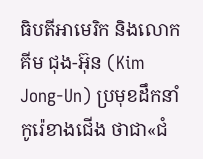ធិបតីអាមេរិក និងលោក គីម ជុង-អ៊ុន (Kim Jong-Un) ប្រមុខដឹកនាំកូរ៉េខាងជើង ថាជា«ជំ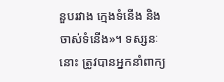នួបរវាង ក្មេងទំនើង និងចាស់ទំនើង»។ ទស្សនៈនោះ ត្រូវបានអ្នកនាំពាក្យ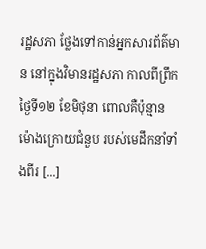រដ្ឋសភា ថ្លែងទៅកាន់អ្នកសារព័ត៌មាន នៅក្នុងវិមានរដ្ឋសភា កាលពីព្រឹក ថ្ងៃទី១២ ខែមិថុនា ពោលគឺប៉ុន្មានម៉ោងក្រោយជំនួប របស់មេដឹកនាំទាំងពីរ [...]